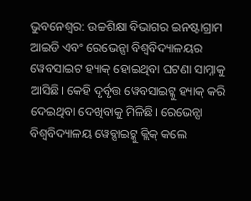ଭୁବନେଶ୍ବର: ଉଚ୍ଚଶିକ୍ଷା ବିଭାଗର ଇନଷ୍ଟାଗ୍ରାମ ଆଇଡି ଏବଂ ରେଭେନ୍ସା ବିଶ୍ବବିଦ୍ୟାଳୟର ୱେବସାଇଟ ହ୍ୟାକ୍ ହୋଇଥିବା ଘଟଣା ସାମ୍ନାକୁ ଆସିଛି। କେହି ଦୃର୍ବୃତ୍ତ ୱେବସାଇଟ୍କୁ ହ୍ୟାକ୍ କରି ଦେଇଥିବା ଦେଖିବାକୁ ମିଳିଛି। ରେଭେନ୍ସା ବିଶ୍ବବିଦ୍ୟାଳୟ ୱେବ୍ସାଇଟ୍କୁ କ୍ଲିକ୍ କଲେ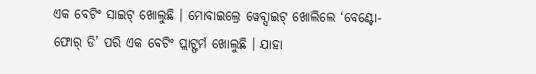ଏକ ବେଟିଂ ସାଇଟ୍ ଖୋଲୁଛି । ମୋବାଇଲ୍ରେ ୱେବ୍ସାଇଟ୍ ଖୋଲିଲେ ‘ବେଣ୍ଟୋ-ଫୋର୍ ଡି’ ପରି ଏକ ବେଟିଂ ପ୍ଲାଟ୍ଫର୍ମ ଖୋଲୁଛି । ଯାହା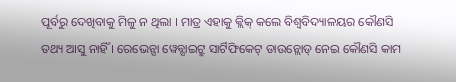ପୂର୍ବରୁ ଦେଖିବାକୁ ମିଳୁ ନ ଥିଲା । ମାତ୍ର ଏହାକୁ କ୍ଲିକ୍ କଲେ ବିଶ୍ବବିଦ୍ୟାଳୟର କୌଣସି ତଥ୍ୟ ଆସୁ ନାହିଁ । ରେଭେନ୍ସା ୱେବ୍ସାଇଟ୍ରୁ ସାର୍ଟିଫିକେଟ୍ ଡାଉନ୍ଲୋଡ୍ ନେଇ କୌଣସି କାମ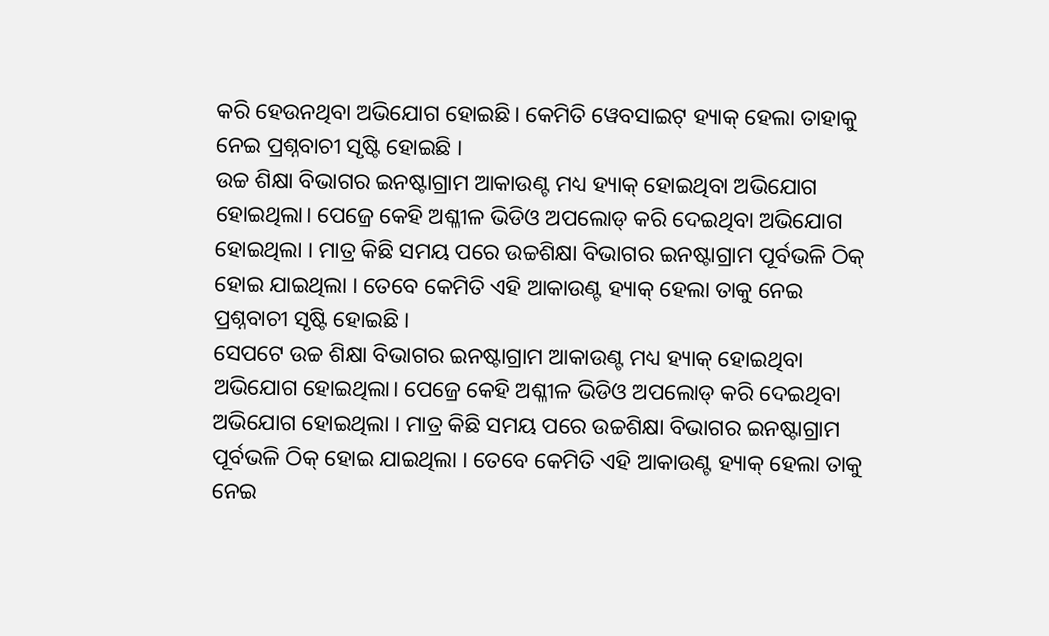କରି ହେଉନଥିବା ଅଭିଯୋଗ ହୋଇଛି। କେମିତି ୱେବସାଇଟ୍ ହ୍ୟାକ୍ ହେଲା ତାହାକୁ ନେଇ ପ୍ରଶ୍ନବାଚୀ ସୃଷ୍ଟି ହୋଇଛି ।
ଉଚ୍ଚ ଶିକ୍ଷା ବିଭାଗର ଇନଷ୍ଟାଗ୍ରାମ ଆକାଉଣ୍ଟ ମଧ୍ୟ ହ୍ୟାକ୍ ହୋଇଥିବା ଅଭିଯୋଗ ହୋଇଥିଲା। ପେଜ୍ରେ କେହି ଅଶ୍ଳୀଳ ଭିଡିଓ ଅପଲୋଡ୍ କରି ଦେଇଥିବା ଅଭିଯୋଗ ହୋଇଥିଲା । ମାତ୍ର କିଛି ସମୟ ପରେ ଉଚ୍ଚଶିକ୍ଷା ବିଭାଗର ଇନଷ୍ଟାଗ୍ରାମ ପୂର୍ବଭଳି ଠିକ୍ ହୋଇ ଯାଇଥିଲା । ତେବେ କେମିତି ଏହି ଆକାଉଣ୍ଟ ହ୍ୟାକ୍ ହେଲା ତାକୁ ନେଇ ପ୍ରଶ୍ନବାଚୀ ସୃଷ୍ଟି ହୋଇଛି ।
ସେପଟେ ଉଚ୍ଚ ଶିକ୍ଷା ବିଭାଗର ଇନଷ୍ଟାଗ୍ରାମ ଆକାଉଣ୍ଟ ମଧ୍ୟ ହ୍ୟାକ୍ ହୋଇଥିବା ଅଭିଯୋଗ ହୋଇଥିଲା। ପେଜ୍ରେ କେହି ଅଶ୍ଳୀଳ ଭିଡିଓ ଅପଲୋଡ୍ କରି ଦେଇଥିବା ଅଭିଯୋଗ ହୋଇଥିଲା । ମାତ୍ର କିଛି ସମୟ ପରେ ଉଚ୍ଚଶିକ୍ଷା ବିଭାଗର ଇନଷ୍ଟାଗ୍ରାମ ପୂର୍ବଭଳି ଠିକ୍ ହୋଇ ଯାଇଥିଲା । ତେବେ କେମିତି ଏହି ଆକାଉଣ୍ଟ ହ୍ୟାକ୍ ହେଲା ତାକୁ ନେଇ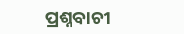ପ୍ରଶ୍ନବାଚୀ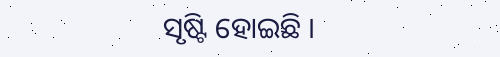ସୃଷ୍ଟି ହୋଇଛି ।